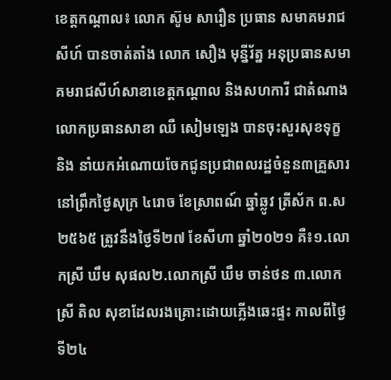ខេត្តកណ្ដាល៖ លោក ស៊ូម សារឿន ប្រធាន សមាគមរាជសីហ៍ បានចាត់តាំង លោក សឿង មុន្នីរ័ត្ន អនុប្រធានសមាគមរាជសីហ៍សាខាខេត្តកណ្ដាល និងសហការី ជាតំណាងលោកប្រធានសាខា ឈឺ សៀមឡេង បានចុះសួរសុខទុក្ខ និង នាំយកអំណោយចែកជូនប្រជាពលរដ្ឋចំនួន៣គ្រួសារ នៅព្រឹកថ្ងៃសុក្រ ៤រោច ខែស្រាពណ៍ ឆ្នាំឆ្លូវ ត្រីស័ក ព.ស២៥៦៥ ត្រូវនឹងថ្ងៃទី២៧ ខែសីហា ឆ្នាំ២០២១ គឺ៖១.លោកស្រី ឃឹម សុផល២.លោកស្រី ឃឹម ចាន់ថន ៣.លោកស្រី តិល សុខាដែលរងគ្រោះដោយភ្លេីងឆេះផ្ទះ កាលពីថ្ងៃទី២៤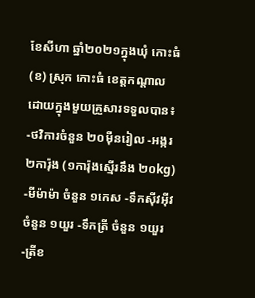ខែសីហា ឆ្នាំ២០២១ក្នុងឃុំ កោះធំ(ខ) ស្រុក កោះធំ ខេត្តកណ្តាល ដោយក្នុងមួយគ្រួសារទទួលបាន៖ -ថវិការចំនួន ២០មុឺនរៀល -អង្ករ២ការ៉ុង (១ការ៉ុងស្មើរនឹង ២០kg) -មីម៉ាម៉ា ចំនួន ១កេស -ទឹកស៊ីវអ៊ីវ ចំនួន ១យួរ -ទឹកត្រី ចំនួន ១យួរ -ត្រីខ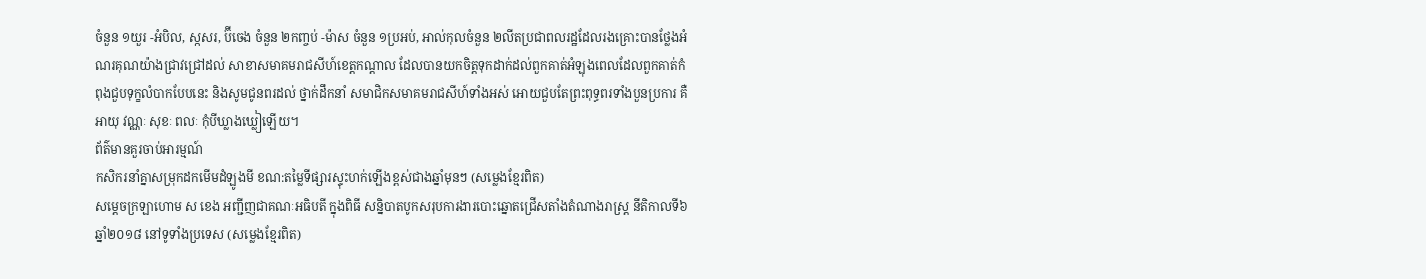ចំនួន ១យួរ -អំបិល, ស្កសរ, ប៊ីចេង ចំនួន ២កញ្ចប់ -ម៉ាស ចំនួន ១ប្រអប់, អាល់កុលចំនួន ២លីតប្រជាពលរដ្ឋដែលរងគ្រោះបានថ្លែងអំណរគុណយ៉ាងជ្រាវជ្រៅដល់ សាខាសមាគមរាជសីហ៍ខេត្តកណ្ដាល ដែលបានយកចិត្តទុកដាក់ដល់ពួកគាត់អំឡុងពេលដែលពួកគាត់កំពុងជួបទុក្ខលំបាកបែបនេះ និងសូមជូនពរដល់ ថ្នាក់ដឹកនាំ សមាជិកសមាគមរាជសីហ៍ទាំងអស់ អោយជួបតែព្រះពុទ្ធពរទាំងបួនប្រការ គឺអាយុ វណ្ណៈ សុខៈ ពលៈ កុំបីឃ្លាងឃ្លៀឡេីយ។
ព័ត៌មានគួរចាប់អារម្មណ៍
កសិករនាំគ្នាសម្រុកដកមើមដំឡូងមី ខណ:តម្លៃទីផ្សារស្ទុះហក់ឡើងខ្ពស់ជាងឆ្នាំមុនៗ (សម្លេងខ្មែរពិត)
សម្តេចក្រឡាហោម ស ខេង អញ្ជីញជាគណៈអធិបតី ក្នុងពិធី សន្និបាតបូកសរុបការងារបោះឆ្នោតជ្រើសតាំងតំណាងរាស្ត្រ នីតិកាលទី៦ ឆ្នាំ២០១៨ នៅទូទាំងប្រទេស (សម្លេងខ្មែរពិត)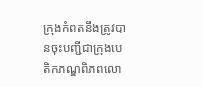ក្រុងកំពតនឹងត្រូវបានចុះបញ្ជីជាក្រុងបេតិកភណ្ឌពិភពលោ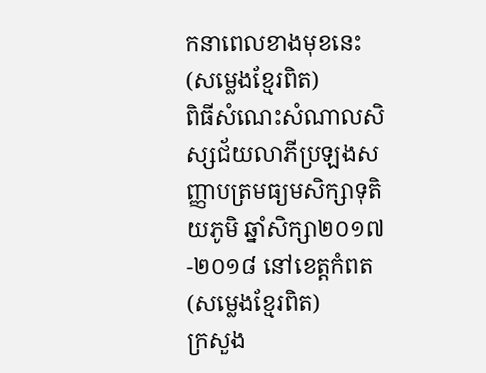កនាពេលខាងមុខនេះ (សម្លេងខ្មែរពិត)
ពិធីសំណេះសំណាលសិស្សជ័យលាភីប្រឡងសញ្ញាបត្រមធ្យមសិក្សាទុតិយភូមិ ឆ្នាំសិក្សា២០១៧-២០១៨ នៅខេត្តកំពត (សម្លេងខ្មែរពិត)
ក្រសួង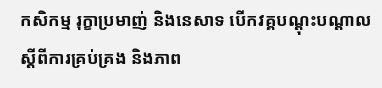កសិកម្ម រុក្ខាប្រមាញ់ និងនេសាទ បើកវគ្គបណ្តុះបណ្តាល ស្តីពីការគ្រប់គ្រង និងភាព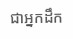ជាអ្នកដឹក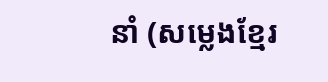នាំ (សម្លេងខ្មែរ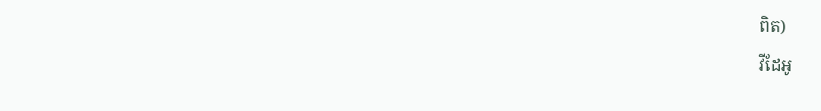ពិត)
វីដែអូ